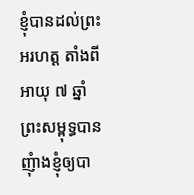ខ្ញុំបានដល់ព្រះអរហត្ត តាំងពីអាយុ ៧ ឆ្នាំ ព្រះសម្ពុទ្ធបានញុំាងខ្ញុំឲ្យបា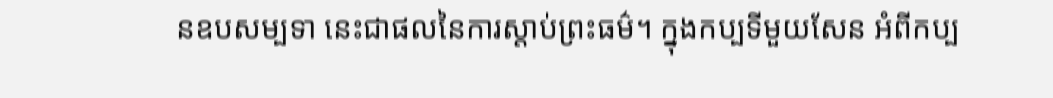នឧបសម្បទា នេះជាផលនៃការស្តាប់ព្រះធម៌។ ក្នុងកប្បទីមួយសែន អំពីកប្ប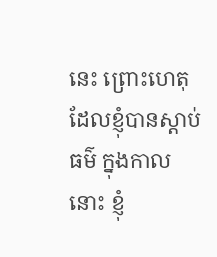នេះ ព្រោះហេតុដែលខ្ញុំបានស្តាប់ធម៌ ក្នុងកាលនោះ ខ្ញុំ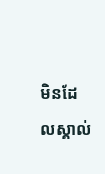មិនដែលស្គាល់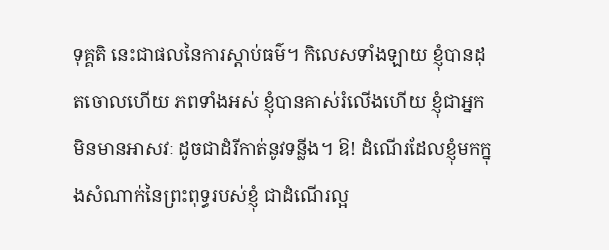ទុគ្គតិ នេះជាផលនៃការស្តាប់ធម៌។ កិលេសទាំងឡាយ ខ្ញុំបានដុតចោលហើយ ភពទាំងអស់ ខ្ញុំបានគាស់រំលើងហើយ ខ្ញុំជាអ្នកមិនមានអាសវៈ ដូចជាដំរីកាត់នូវទន្លីង។ ឱ! ដំណើរដែលខ្ញុំមកក្នុងសំណាក់នៃព្រះពុទ្ធរបស់ខ្ញុំ ជាដំណើរល្អ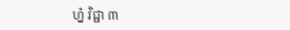ហ្ន៎ វិជ្ជា ៣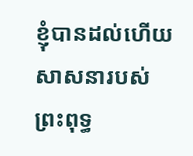ខ្ញុំបានដល់ហើយ សាសនារបស់ព្រះពុទ្ធ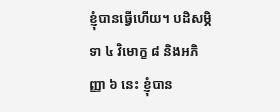ខ្ញុំបានធ្វើហើយ។ បដិសម្ភិទា ៤ វិមោក្ខ ៨ និងអភិញ្ញា ៦ នេះ ខ្ញុំបាន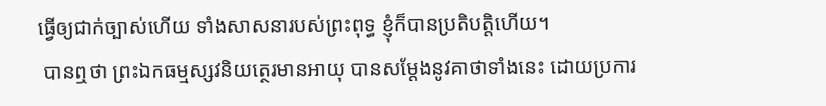ធ្វើឲ្យជាក់ច្បាស់ហើយ ទាំងសាសនារបស់ព្រះពុទ្ធ ខ្ញុំក៏បានប្រតិបត្តិហើយ។
 បានឮថា ព្រះឯកធម្មស្សវនិយត្ថេរមានអាយុ បានសម្តែងនូវគាថាទាំងនេះ ដោយប្រការ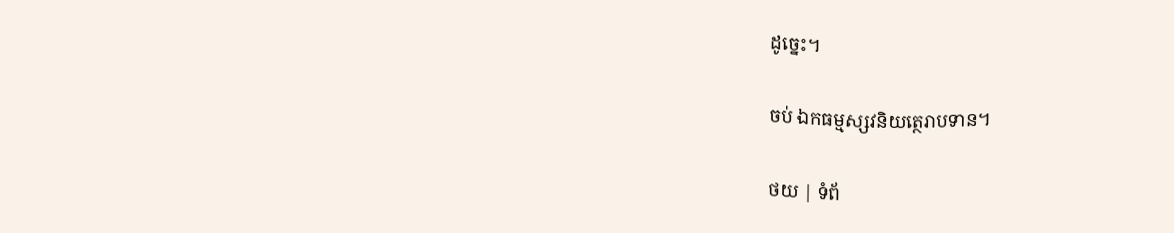ដូច្នេះ។

ចប់ ឯកធម្មស្សវនិយត្ថេរាបទាន។

ថយ | ទំព័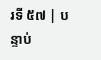រទី ៥៧ | បន្ទាប់